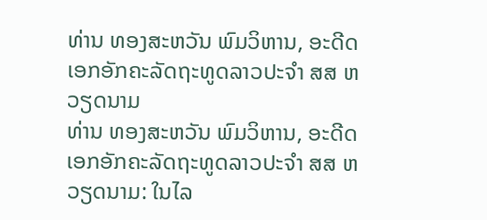ທ່ານ ທອງສະຫວັນ ພົມວິຫານ, ອະດີດເອກອັກຄະລັດຖະທູດລາວປະຈຳ ສສ ຫວຽດນາມ
ທ່ານ ທອງສະຫວັນ ພົມວິຫານ, ອະດີດເອກອັກຄະລັດຖະທູດລາວປະຈຳ ສສ ຫວຽດນາມ: ໃນໄລ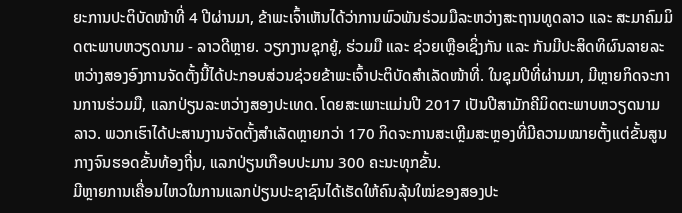ຍະການປະຕິບັດໜ້າທີ່ 4 ປີຜ່ານມາ, ຂ້າພະເຈົ້າເຫັນໄດ້ວ່າການພົວພັນຮ່ວມມືລະຫວ່າງສະຖານທູດລາວ ແລະ ສະມາຄົມມິດຕະພາບຫວຽດນາມ - ລາວດີຫຼາຍ. ວຽກງານຊຸກຍູ້, ຮ່ວມມື ແລະ ຊ່ວຍເຫຼືອເຊິ່ງກັນ ແລະ ກັນມີປະສິດທິຜົນລາຍລະຫວ່າງສອງອົງການຈັດຕັ້ງນີ້ໄດ້ປະກອບສ່ວນຊ່ວຍຂ້າພະເຈົ້າປະຕິບັດສຳເລັດໜ້າທີ່. ໃນຊຸມປີທີ່ຜ່ານມາ, ມີຫຼາຍກິດຈະການການຮ່ວມມື, ແລກປ່ຽນລະຫວ່າງສອງປະເທດ. ໂດຍສະເພາະແມ່ນປີ 2017 ເປັນປີສາມັກຄີມິດຕະພາບຫວຽດນາມ ລາວ. ພວກເຮົາໄດ້ປະສານງານຈັດຕັ້ງສຳເລັດຫຼາຍກວ່າ 170 ກິດຈະການສະເຫຼີມສະຫຼອງທີ່ມີຄວາມໝາຍຕັ້ງແຕ່ຂັ້ນສູນກາງຈົນຮອດຂັ້ນທ້ອງຖີ່ນ, ແລກປ່ຽນເກືອບປະມານ 300 ຄະນະທຸກຂັ້ນ.
ມີຫຼາຍການເຄື່ອນໄຫວໃນການແລກປ່ຽນປະຊາຊົນໄດ້ເຮັດໃຫ້ຄົນລຸ້ນໃໝ່ຂອງສອງປະ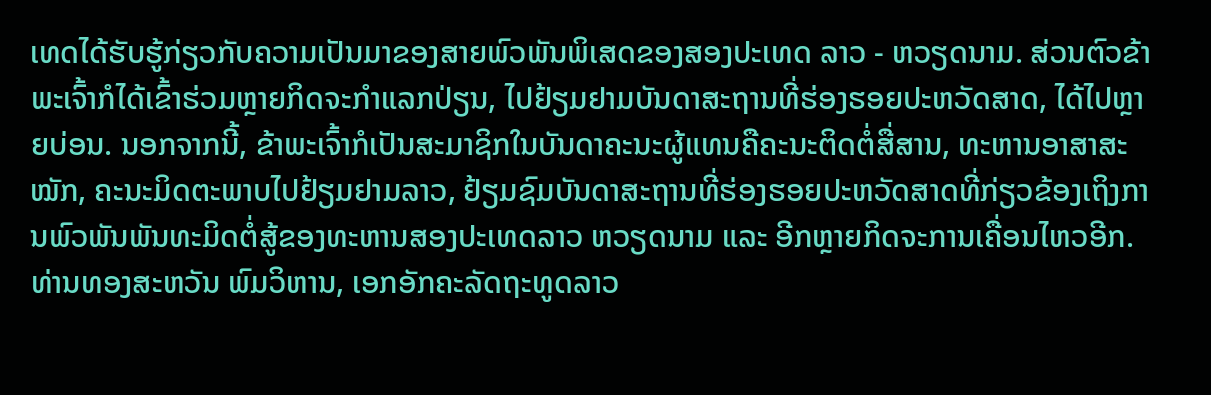ເທດໄດ້ຮັບຮູ້ກ່ຽວກັບຄວາມເປັນມາຂອງສາຍພົວພັນພິເສດຂອງສອງປະເທດ ລາວ - ຫວຽດນາມ. ສ່ວນຕົວຂ້າພະເຈົ້າກໍໄດ້ເຂົ້າຮ່ວມຫຼາຍກິດຈະກຳແລກປ່ຽນ, ໄປຢ້ຽມຢາມບັນດາສະຖານທີ່ຮ່ອງຮອຍປະຫວັດສາດ, ໄດ້ໄປຫຼາຍບ່ອນ. ນອກຈາກນີ້, ຂ້າພະເຈົ້າກໍເປັນສະມາຊິກໃນບັນດາຄະນະຜູ້ແທນຄືຄະນະຕິດຕໍ່ສື່ສານ, ທະຫານອາສາສະໝັກ, ຄະນະມິດຕະພາບໄປຢ້ຽມຢາມລາວ, ຢ້ຽມຊົມບັນດາສະຖານທີ່ຮ່ອງຮອຍປະຫວັດສາດທີ່ກ່ຽວຂ້ອງເຖິງການພົວພັນພັນທະມິດຕໍ່ສູ້ຂອງທະຫານສອງປະເທດລາວ ຫວຽດນາມ ແລະ ອີກຫຼາຍກິດຈະການເຄື່ອນໄຫວອີກ.
ທ່ານທອງສະຫວັນ ພົມວິຫານ, ເອກອັກຄະລັດຖະທູດລາວ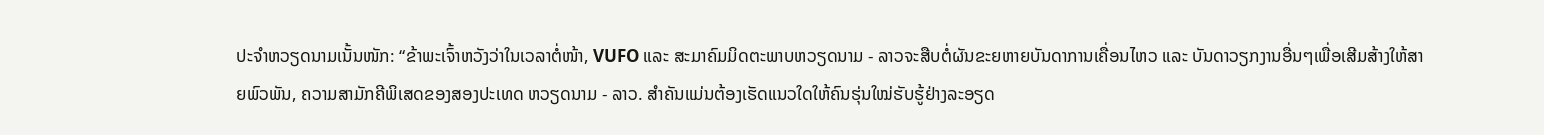ປະຈຳຫວຽດນາມເນັ້ນໜັກ: “ຂ້າພະເຈົ້າຫວັງວ່າໃນເວລາຕໍ່ໜ້າ, VUFO ແລະ ສະມາຄົມມິດຕະພາບຫວຽດນາມ - ລາວຈະສືບຕໍ່ຜັນຂະຍຫາຍບັນດາການເຄື່ອນໄຫວ ແລະ ບັນດາວຽກງານອື່ນໆເພື່ອເສີມສ້າງໃຫ້ສາຍພົວພັນ, ຄວາມສາມັກຄີພິເສດຂອງສອງປະເທດ ຫວຽດນາມ - ລາວ. ສຳຄັນແມ່ນຕ້ອງເຮັດແນວໃດໃຫ້ຄົນຮຸ່ນໃໝ່ຮັບຮູ້ຢ່າງລະອຽດ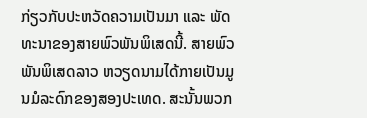ກ່ຽວກັບປະຫວັດຄວາມເປັນມາ ແລະ ພັດທະນາຂອງສາຍພົວພັນພິເສດນີ້. ສາຍພົວພັນພິເສດລາວ ຫວຽດນາມໄດ້ກາຍເປັນມູນມໍລະດົກຂອງສອງປະເທດ. ສະນັ້ນພວກ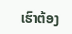ເຮົາຕ້ອງ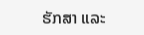ຮັກສາ ແລະ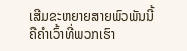ເສີມຂະຫຍາຍສາຍພົວພັນນີ້ຄືຄຳເວົ້າທີ່ພວກເຮົາ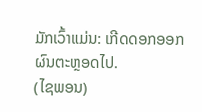ມັກເວົ້າແມ່ນ: ເກີດດອກອອກຜົນຕະຫຼອດໄປ.
(ໄຊພອນ)